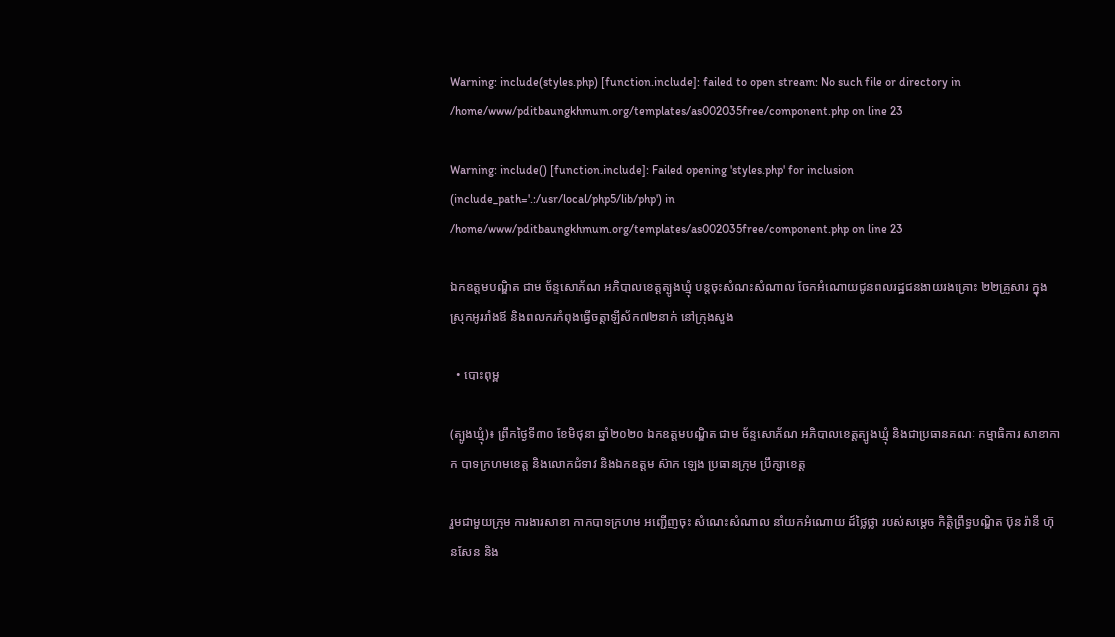Warning: include(styles.php) [function.include]: failed to open stream: No such file or directory in /home/www/pditbaungkhmum.org/templates/as002035free/component.php on line 23

Warning: include() [function.include]: Failed opening 'styles.php' for inclusion (include_path='.:/usr/local/php5/lib/php') in /home/www/pditbaungkhmum.org/templates/as002035free/component.php on line 23

ឯកឧត្តមបណ្ឌិត ជាម ច័ន្ទសោភ័ណ អភិបាលខេត្តត្បូងឃ្មុំ បន្តចុះសំណះសំណាល ចែកអំណោយជូនពលរដ្ឋជនងាយរងគ្រោះ ២២គ្រួសារ ក្នុងស្រុកអូររាំងឪ និងពលករកំពុងធ្វើចត្តាឡីស័ក៧២នាក់ នៅក្រុងសួង

  • បោះពុម្ព

(ត្បូងឃ្មុំ)៖ ព្រឹកថ្ងៃទី៣០ ខែមិថុនា ឆ្នាំ២០២០ ឯកឧត្តមបណ្ឌិត ជាម ច័ន្ទសោភ័ណ អភិបាលខេត្តត្បូងឃ្មុំ និងជាប្រធានគណៈ កម្មាធិការ សាខាកាក បាទក្រហមខេត្ត និងលោកជំទាវ និងឯកឧត្តម ស៊ាក ឡេង ប្រធានក្រុម ប្រឹក្សាខេត្ត

រួមជាមួយក្រុម ការងារសាខា កាកបាទក្រហម អញ្ជើញចុះ សំណេះសំណាល នាំយកអំណោយ ដ៍ថ្លៃថ្លា របស់សម្តេច កិត្តិព្រឹទ្ធបណ្ឌិត ប៊ុន រ៉ានី ហ៊ុនសែន និង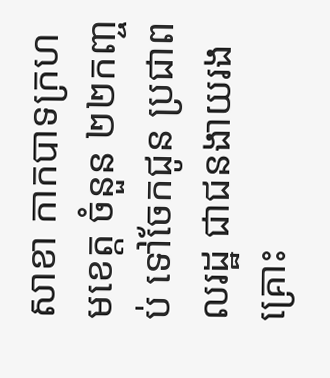សាខា កាកបាទក្រហមខេត្ត ចំនួន ២២កញ្ចប់ ទៅចែកជូន ប្រជាពលរដ្ឋ ជាជនងាយរងគ្រោះ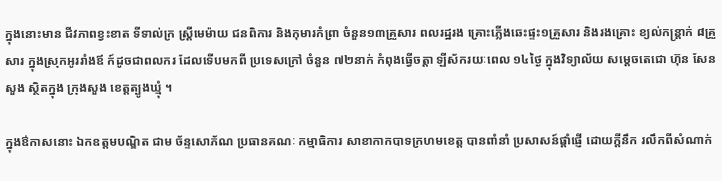ក្នុងនោះមាន ជីវភាពខ្វះខាត ទីទាល់ក្រ ស្ត្រីមេម៉ាយ ជនពិការ និងកុមារកំព្រា ចំនួន១៣គ្រួសារ ពលរដ្ឋរង គ្រោះភ្លើងឆេះផ្ទះ១គ្រួសារ និងរងគ្រោះ ខ្យល់កន្ត្រាក់ ៨គ្រួសារ ក្នុងស្រុកអូររាំងឪ ក៍ដូចជាពលករ ដែលទើបមកពី ប្រទេសក្រៅ ចំនួន ៧២នាក់ កំពុងធ្វើចត្តា ឡីស័ករយៈពេល ១៤ថ្ងៃ ក្នុងវិទ្យាល័យ សម្តេចតេជោ ហ៊ុន សែន សួង ស្ថិតក្នុង ក្រុងសួង ខេត្តត្បូងឃ្មុំ ។

ក្នុងឳកាសនោះ ឯកឧត្តមបណ្ឌិត ជាម ច័ន្ទសោភ័ណ ប្រធានគណៈ កម្មាធិការ សាខាកាកបាទក្រហមខេត្ត បានពាំនាំ ប្រសាសន៍ផ្តាំផ្ញើ ដោយក្តីនឹក រលឹកពីសំណាក់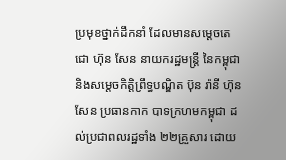ប្រមុខថ្នាក់ដឹកនាំ ដែលមានសម្ដេចតេជោ ហ៊ុន សែន នាយករដ្ឋមន្ត្រី នៃកម្ពុជា និងសម្តេចកិត្តិព្រឹទ្ធបណ្ឌិត ប៊ុន រ៉ានី ហ៊ុនសែន ប្រធានកាក បាទក្រហមកម្ពុជា ដល់ប្រជាពលរដ្ឋទាំង ២២គ្រួសារ ដោយ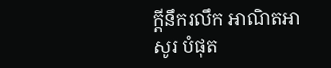ក្តីនឹករលឹក អាណិតអាសូរ បំផុត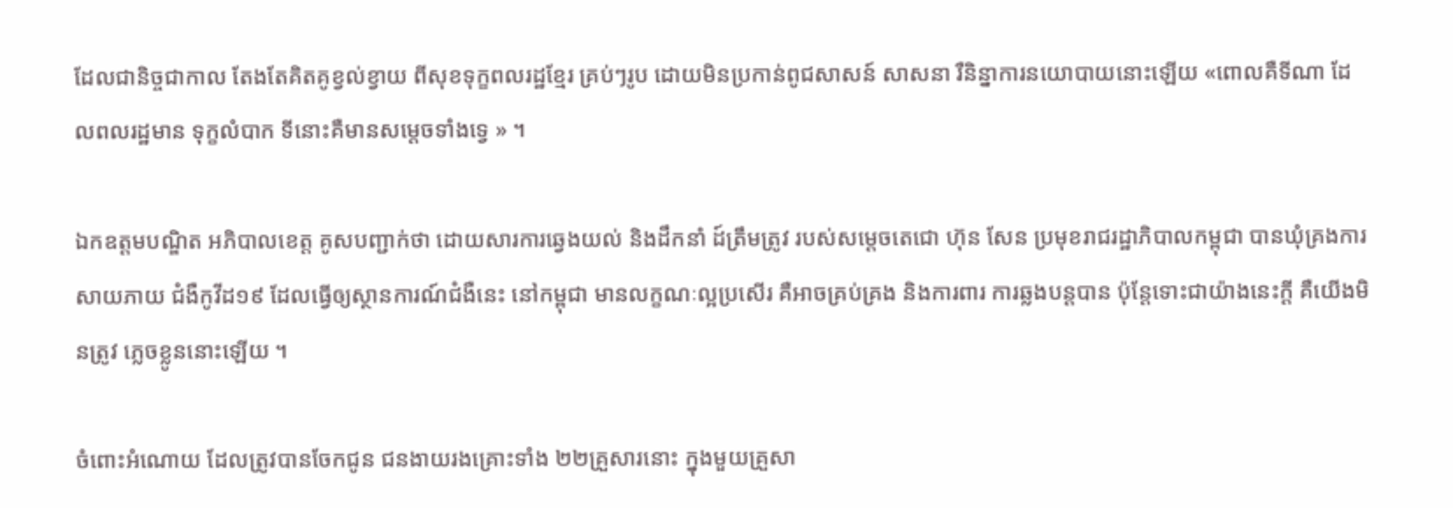ដែលជានិច្ចជាកាល តែងតែគិតគូខ្វល់ខ្វាយ ពីសុខទុក្ខពលរដ្ឋខ្មែរ គ្រប់ៗរូប ដោយមិនប្រកាន់ពូជសាសន៍ សាសនា រឺនិន្នាការនយោបាយនោះឡើយ «ពោលគឺទីណា ដែលពលរដ្ឋមាន ទុក្ខលំបាក ទីនោះគឺមានសម្តេចទាំងទ្វេ » ។

ឯកឧត្តមបណ្ឌិត អភិបាលខេត្ត គូសបញ្ជាក់ថា ដោយសារការឆ្វេងយល់ និងដឹកនាំ ដ៍ត្រឹមត្រូវ របស់សម្តេចតេជោ ហ៊ុន សែន ប្រមុខរាជរដ្ឋាភិបាលកម្ពុជា បានឃុំគ្រងការសាយភាយ ជំងឺកូវីដ១៩ ដែលធ្វើឲ្យស្ថានការណ៍ជំងឺនេះ នៅកម្ពុជា មានលក្ខណៈល្អប្រសើរ គឺអាចគ្រប់គ្រង និងការពារ ការឆ្លងបន្តបាន ប៉ុន្តែទោះជាយ៉ាងនេះក្តី គឺយើងមិនត្រូវ ភ្លេចខ្លូននោះឡើយ ។

ចំពោះអំណោយ ដែលត្រូវបានចែកជូន ជនងាយរងគ្រោះទាំង ២២គ្រួសារនោះ ក្នុងមួយគ្រួសា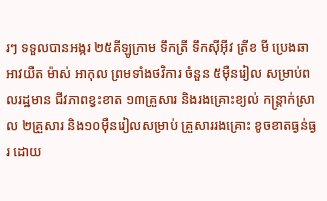រៗ ទទួលបានអង្ករ ២៥គីឡូក្រាម ទឹកត្រី ទឹកស៊ីអ៊ីវ ត្រីខ មី ប្រេងឆា អាវយឺត ម៉ាស់ អាកុល ព្រមទាំងថវិការ ចំនួន ៥ម៉ឺនរៀល សម្រាប់ពលរដ្ឋមាន ជីវភាពខ្វះខាត ១៣គ្រួសារ និងរងគ្រោះខ្យល់ កន្ត្រាក់ស្រាល ២គ្រួសារ និង១០ម៉ឺនរៀលសម្រាប់ គ្រួសាររងគ្រោះ ខូចខាតធ្ងន់ធ្ងរ ដោយ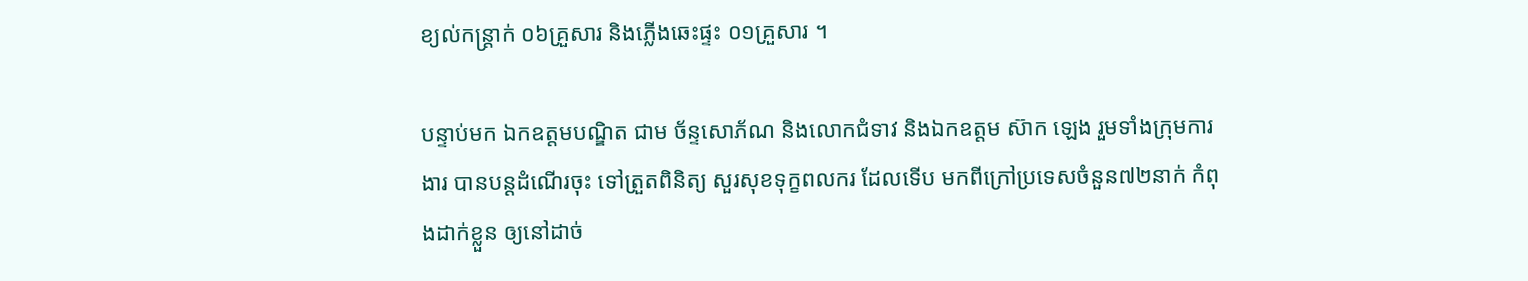ខ្យល់កន្ត្រាក់ ០៦គ្រួសារ និងភ្លើងឆេះផ្ទះ ០១គ្រួសារ ។

បន្ទាប់មក ឯកឧត្តមបណ្ឌិត ជាម ច័ន្ទសោភ័ណ និងលោកជំទាវ និងឯកឧត្តម ស៊ាក ឡេង រួមទាំងក្រុមការងារ បានបន្តដំណើរចុះ ទៅត្រួតពិនិត្យ សួរសុខទុក្ខពលករ ដែលទើប មកពីក្រៅប្រទេសចំនួន៧២នាក់ កំពុងដាក់ខ្លួន ឲ្យនៅដាច់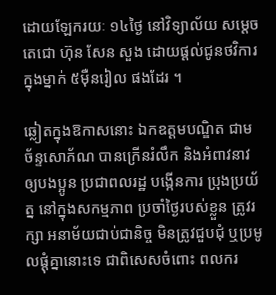ដោយឡែករយៈ ១៤ថ្ងៃ នៅវិទ្យាល័យ សម្តេចតេជោ ហ៊ុន សែន សួង ដោយផ្តល់ជូនថវិការ ក្នុងម្នាក់ ៥ម៉ឺនរៀល ផងដែរ ។

ឆ្លៀតក្នុងឱកាសនោះ ឯកឧត្តមបណ្ឌិត ជាម ច័ន្ទសោភ័ណ បានក្រើនរំលឹក និងអំពាវនាវ ឲ្យបងប្អូន ប្រជាពលរដ្ឋ បង្កើនការ ប្រុងប្រយ័ត្ន នៅក្នុងសកម្មភាព ប្រចាំថ្ងៃរបស់ខ្លួន ត្រូវរក្សា អនាម័យជាប់ជានិច្ច មិនត្រូវជួបជុំ ឬប្រមូលផ្តុំគ្នានោះទេ ជាពិសេសចំពោះ ពលករ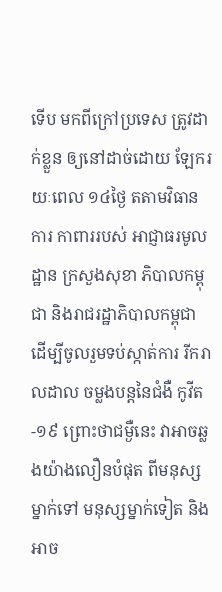ទើប មកពីក្រៅប្រទេស ត្រូវដាក់ខ្លួន ឲ្យនៅដាច់ដោយ ឡែករយៈពេល ១៤ថ្ងៃ តតាមវិធានការ កាពាររបស់ អាជ្ញាធរមូលដ្ឋាន ក្រសួងសុខា ភិបាលកម្ពុជា និងរាជរដ្ឋាភិបាលកម្ពុជា ដើម្បីចូលរួមទប់ស្កាត់ការ រីករាលដាល ចម្លងបន្តនៃជំងឺ កូវីត-១៩ ព្រោះថាជម្ងឺនេះ វាអាចឆ្លងយ៉ាងលឿនបំផុត ពីមនុស្សម្នាក់ទៅ មនុស្សម្នាក់ទៀត និងអាច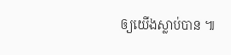ឲ្យយើងស្លាប់បាន ៕